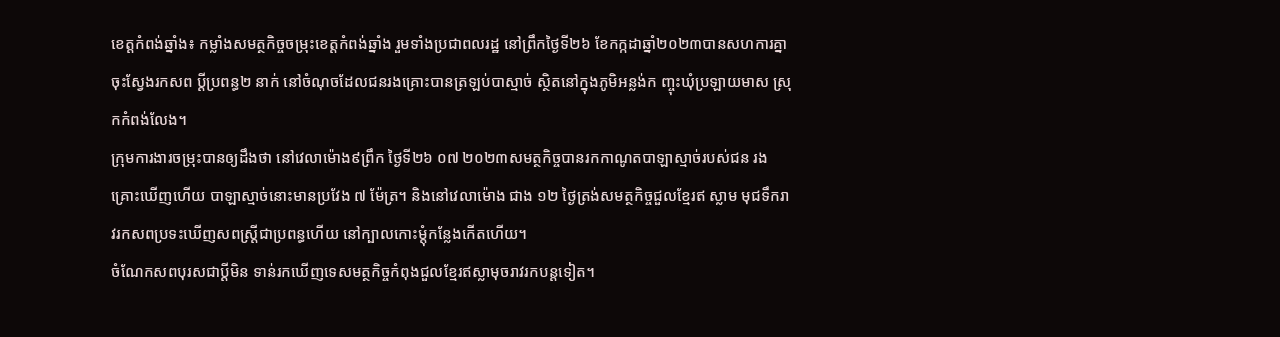ខេត្តកំពង់ឆ្នាំង៖ កម្លាំងសមត្ថកិច្ចចម្រុះខេត្តកំពង់ឆ្នាំង រួមទាំងប្រជាពលរដ្ឋ នៅព្រឹកថ្ងៃទី២៦ ខែកក្កដាឆ្នាំ២០២៣បានសហការគ្នាចុះស្វែងរកសព ប្ដីប្រពន្ធ២ នាក់ នៅចំណុចដែលជនរងគ្រោះបានត្រឡប់បាស្មាច់ ស្ថិតនៅក្នុងភូមិអន្លង់ក ញ្ចុះឃុំប្រឡាយមាស ស្រុកកំពង់លែង។
ក្រុមការងារចម្រុះបានឲ្យដឹងថា នៅវេលាម៉ោង៩ព្រឹក ថ្ងៃទី២៦ ០៧ ២០២៣សមត្ថកិច្ចបានរកកាណូតបាឡាស្មាច់របស់ជន រងគ្រោះឃើញហើយ បាឡាស្មាច់នោះមានប្រវែង ៧ ម៉ែត្រ។ និងនៅវេលាម៉ោង ជាង ១២ ថ្ងៃត្រង់សមត្ថកិច្ចជួលខ្មែរឥ ស្លាម មុជទឹករាវរកសពប្រទះឃើញសពស្ត្រីជាប្រពន្ធហើយ នៅក្បាលកោះម្ដុំកន្លែងកើតហើយ។
ចំណែកសពបុរសជាប្ដីមិន ទាន់រកឃើញទេសមត្ថកិច្ចកំពុងជួលខ្មែរឥស្លាមុចរាវរកបន្តទៀត។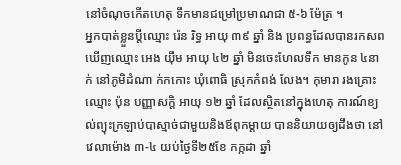នៅចំណុចកើតហេតុ ទឹកមានជម្រៅប្រមាណជា ៥-៦ ម៉ែត្រ ។
អ្នកបាត់ខ្លួនប្តីឈ្មោះ រ៉េន រិទ្ធ អាយុ ៣៩ ឆ្នាំ និង ប្រពន្ធដែលបានរកសព ឃើញឈ្មោះ អេង យ៉ឹម អាយុ ៤២ ឆ្នាំ មិនចេះហែលទឹក មានកូន ៤នាក់ នៅភូមិដំណា ក់កកោះ ឃុំពោធិ ស្រុកកំពង់ លែង។ កុមារា រងគ្រោះឈ្មោះ ប៉ុន បញ្ញាសក្តិ អាយុ ១២ ឆ្នាំ ដែលស្ថិតនៅក្នុងហេតុ ការណ៍ខ្យល់ព្យុះក្រឡាប់បាស្មាច់ជាមួយនិងឪពុកម្ដាយ បាននិយាយឲ្យដឹងថា នៅវេលាម៉ោង ៣-៤ យប់ថ្ងៃទី២៥ខែ កក្កដា ឆ្នាំ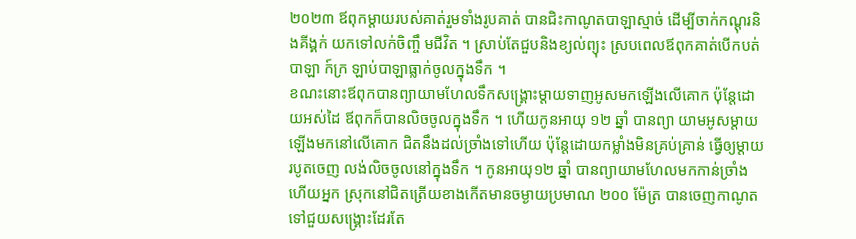២០២៣ ឪពុកម្ដាយរបស់គាត់រួមទាំងរូបគាត់ បានជិះកាណូតបាឡាស្មាច់ ដើម្បីចាក់កណ្ដុរនិងគីង្គក់ យកទៅលក់ចិញ្ចឹ មជីវិត ។ ស្រាប់តែជួបនិងខ្យល់ព្យុះ ស្របពេលឪពុកគាត់បើកបត់បាឡា ក៍ក្រ ឡាប់បាឡាធ្លាក់ចូលក្នុងទឹក ។
ខណះនោះឪពុកបានព្យាយាមហែលទឹកសង្គ្រោះម្ដាយទាញអូសមកឡើងលើគោក ប៉ុន្តែដោយអស់ដៃ ឪពុកក៏បានលិចចូលក្នុងទឹក ។ ហើយកូនអាយុ ១២ ឆ្នាំ បានព្យា យាមអូសម្ដាយឡើងមកនៅលើគោក ជិតនឹងដល់ច្រាំងទៅហើយ ប៉ុន្តែដោយកម្លាំងមិនគ្រប់គ្រាន់ ធ្វើឲ្យម្ដាយរបូតចេញ លង់លិចចូលនៅក្នុងទឹក ។ កូនអាយុ១២ ឆ្នាំ បានព្យាយាមហែលមកកាន់ច្រាំង ហើយអ្នក ស្រុកនៅជិតត្រើយខាងកើតមានចម្ងាយប្រមាណ ២០០ ម៉ែត្រ បានចេញកាណូតទៅជួយសង្គ្រោះដែរតែ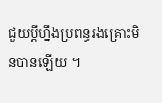ជួយប្ដីហ្នឹងប្រពន្ធរងគ្រោះមិនបានឡើយ ។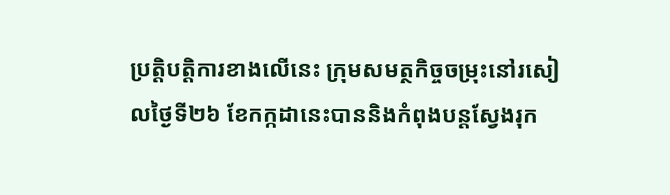ប្រតិ្តបត្តិការខាងលើនេះ ក្រុមសមត្ថកិច្ចចម្រុះនៅរសៀលថ្ងៃទី២៦ ខែកក្កដានេះបាននិងកំពុងបន្តស្វែងរុក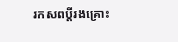រកសពប្ដីរងគ្រោះ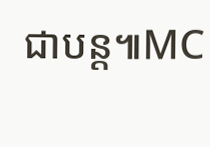ជាបន្ត៕MC